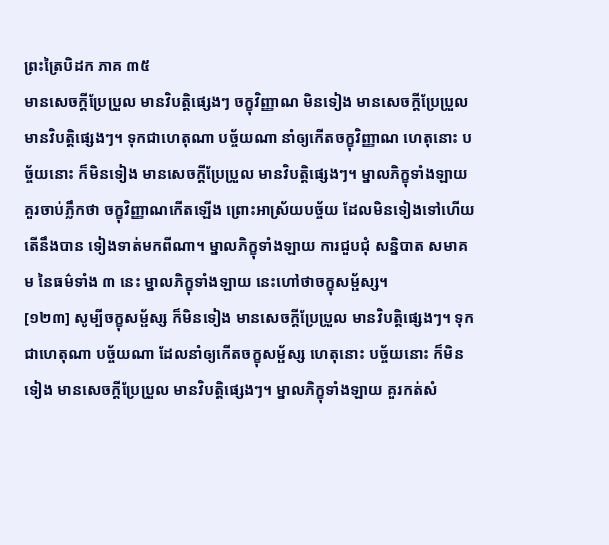ព្រះត្រៃបិដក ភាគ ៣៥
មានសេចក្តីប្រែប្រួល មានវិបត្តិផ្សេងៗ ចក្ខុវិញ្ញាណ មិនទៀង មានសេចក្តីប្រែប្រួល មានវិបត្តិផ្សេងៗ។ ទុកជាហេតុណា បច្ច័យណា នាំឲ្យកើតចក្ខុវិញ្ញាណ ហេតុនោះ បច្ច័យនោះ ក៏មិនទៀង មានសេចក្តីប្រែប្រួល មានវិបត្តិផ្សេងៗ។ ម្នាលភិក្ខុទាំងឡាយ គួរចាប់ភ្លឹកថា ចក្ខុវិញ្ញាណកើតឡើង ព្រោះអាស្រ័យបច្ច័យ ដែលមិនទៀងទៅហើយ តើនឹងបាន ទៀងទាត់មកពីណា។ ម្នាលភិក្ខុទាំងឡាយ ការជួបជុំ សន្និបាត សមាគម នៃធម៌ទាំង ៣ នេះ ម្នាលភិក្ខុទាំងឡាយ នេះហៅថាចក្ខុសម្ផ័ស្ស។
[១២៣] សូម្បីចក្ខុសម្ផ័ស្ស ក៏មិនទៀង មានសេចក្តីប្រែប្រួល មានវិបត្តិផ្សេងៗ។ ទុកជាហេតុណា បច្ច័យណា ដែលនាំឲ្យកើតចក្ខុសម្ផ័ស្ស ហេតុនោះ បច្ច័យនោះ ក៏មិនទៀង មានសេចក្តីប្រែប្រួល មានវិបត្តិផ្សេងៗ។ ម្នាលភិក្ខុទាំងឡាយ គួរកត់សំ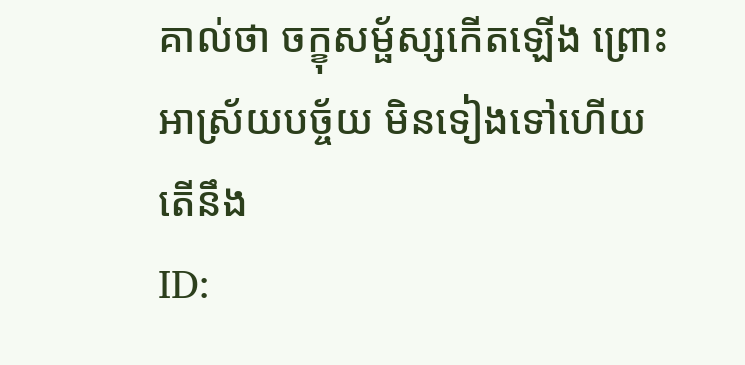គាល់ថា ចក្ខុសម្ផ័ស្សកើតឡើង ព្រោះអាស្រ័យបច្ច័យ មិនទៀងទៅហើយ តើនឹង
ID: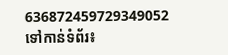636872459729349052
ទៅកាន់ទំព័រ៖